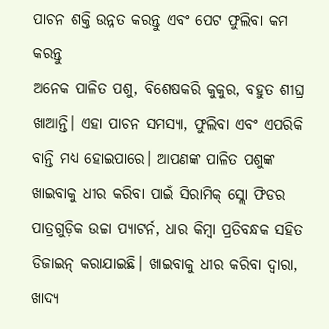ପାଚନ ଶକ୍ତି ଉନ୍ନତ କରନ୍ତୁ ଏବଂ ପେଟ ଫୁଲିବା କମ କରନ୍ତୁ
ଅନେକ ପାଳିତ ପଶୁ, ବିଶେଷକରି କୁକୁର, ବହୁତ ଶୀଘ୍ର ଖାଆନ୍ତି। ଏହା ପାଚନ ସମସ୍ୟା, ଫୁଲିବା ଏବଂ ଏପରିକି ବାନ୍ତି ମଧ୍ୟ ହୋଇପାରେ। ଆପଣଙ୍କ ପାଳିତ ପଶୁଙ୍କ ଖାଇବାକୁ ଧୀର କରିବା ପାଇଁ ସିରାମିକ୍ ସ୍ଲୋ ଫିଡର ପାତ୍ରଗୁଡ଼ିକ ଉଚ୍ଚା ପ୍ୟାଟର୍ନ, ଧାର କିମ୍ବା ପ୍ରତିବନ୍ଧକ ସହିତ ଡିଜାଇନ୍ କରାଯାଇଛି। ଖାଇବାକୁ ଧୀର କରିବା ଦ୍ୱାରା, ଖାଦ୍ୟ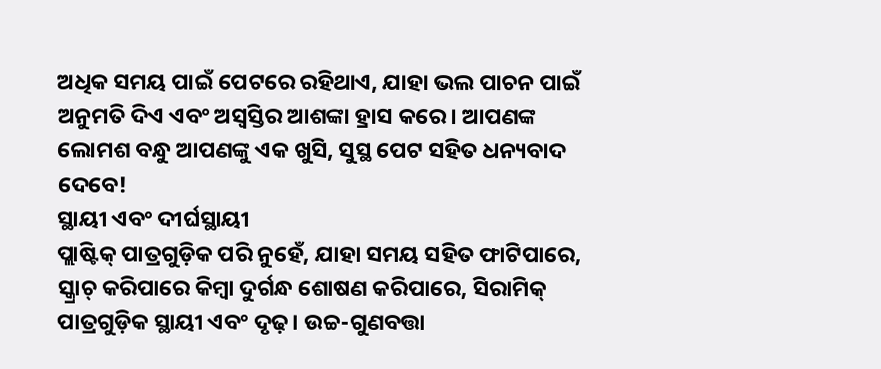ଅଧିକ ସମୟ ପାଇଁ ପେଟରେ ରହିଥାଏ, ଯାହା ଭଲ ପାଚନ ପାଇଁ ଅନୁମତି ଦିଏ ଏବଂ ଅସ୍ୱସ୍ତିର ଆଶଙ୍କା ହ୍ରାସ କରେ। ଆପଣଙ୍କ ଲୋମଶ ବନ୍ଧୁ ଆପଣଙ୍କୁ ଏକ ଖୁସି, ସୁସ୍ଥ ପେଟ ସହିତ ଧନ୍ୟବାଦ ଦେବେ!
ସ୍ଥାୟୀ ଏବଂ ଦୀର୍ଘସ୍ଥାୟୀ
ପ୍ଲାଷ୍ଟିକ୍ ପାତ୍ରଗୁଡ଼ିକ ପରି ନୁହେଁ, ଯାହା ସମୟ ସହିତ ଫାଟିପାରେ, ସ୍କ୍ରାଚ୍ କରିପାରେ କିମ୍ବା ଦୁର୍ଗନ୍ଧ ଶୋଷଣ କରିପାରେ, ସିରାମିକ୍ ପାତ୍ରଗୁଡ଼ିକ ସ୍ଥାୟୀ ଏବଂ ଦୃଢ଼। ଉଚ୍ଚ-ଗୁଣବତ୍ତା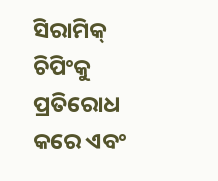ସିରାମିକ୍ ଚିପିଂକୁ ପ୍ରତିରୋଧ କରେ ଏବଂ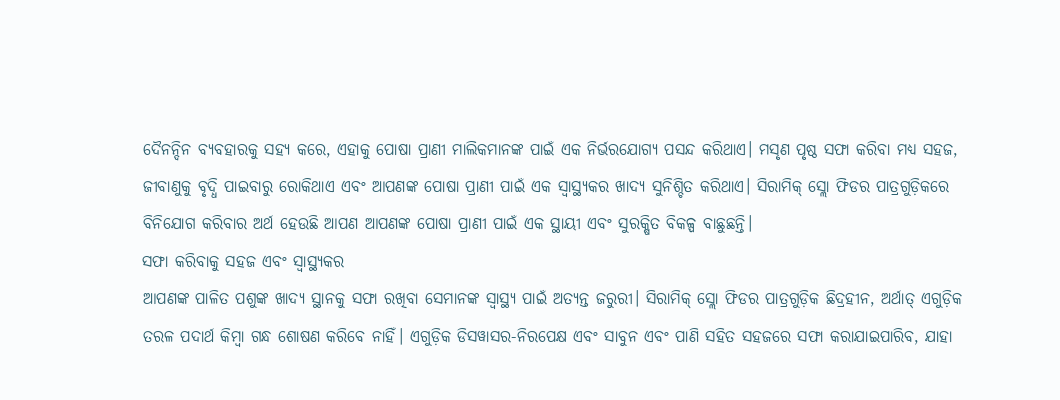ଦୈନନ୍ଦିନ ବ୍ୟବହାରକୁ ସହ୍ୟ କରେ, ଏହାକୁ ପୋଷା ପ୍ରାଣୀ ମାଲିକମାନଙ୍କ ପାଇଁ ଏକ ନିର୍ଭରଯୋଗ୍ୟ ପସନ୍ଦ କରିଥାଏ। ମସୃଣ ପୃଷ୍ଠ ସଫା କରିବା ମଧ୍ୟ ସହଜ, ଜୀବାଣୁକୁ ବୃଦ୍ଧି ପାଇବାରୁ ରୋକିଥାଏ ଏବଂ ଆପଣଙ୍କ ପୋଷା ପ୍ରାଣୀ ପାଇଁ ଏକ ସ୍ୱାସ୍ଥ୍ୟକର ଖାଦ୍ୟ ସୁନିଶ୍ଚିତ କରିଥାଏ। ସିରାମିକ୍ ସ୍ଲୋ ଫିଡର ପାତ୍ରଗୁଡ଼ିକରେ ବିନିଯୋଗ କରିବାର ଅର୍ଥ ହେଉଛି ଆପଣ ଆପଣଙ୍କ ପୋଷା ପ୍ରାଣୀ ପାଇଁ ଏକ ସ୍ଥାୟୀ ଏବଂ ସୁରକ୍ଷିତ ବିକଳ୍ପ ବାଛୁଛନ୍ତି।
ସଫା କରିବାକୁ ସହଜ ଏବଂ ସ୍ୱାସ୍ଥ୍ୟକର
ଆପଣଙ୍କ ପାଳିତ ପଶୁଙ୍କ ଖାଦ୍ୟ ସ୍ଥାନକୁ ସଫା ରଖିବା ସେମାନଙ୍କ ସ୍ୱାସ୍ଥ୍ୟ ପାଇଁ ଅତ୍ୟନ୍ତ ଜରୁରୀ। ସିରାମିକ୍ ସ୍ଲୋ ଫିଡର ପାତ୍ରଗୁଡ଼ିକ ଛିଦ୍ରହୀନ, ଅର୍ଥାତ୍ ଏଗୁଡ଼ିକ ତରଳ ପଦାର୍ଥ କିମ୍ବା ଗନ୍ଧ ଶୋଷଣ କରିବେ ନାହିଁ। ଏଗୁଡ଼ିକ ଡିସୱାସର-ନିରପେକ୍ଷ ଏବଂ ସାବୁନ ଏବଂ ପାଣି ସହିତ ସହଜରେ ସଫା କରାଯାଇପାରିବ, ଯାହା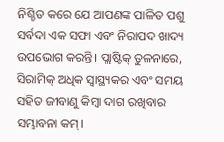ନିଶ୍ଚିତ କରେ ଯେ ଆପଣଙ୍କ ପାଳିତ ପଶୁ ସର୍ବଦା ଏକ ସଫା ଏବଂ ନିରାପଦ ଖାଦ୍ୟ ଉପଭୋଗ କରନ୍ତି। ପ୍ଲାଷ୍ଟିକ୍ ତୁଳନାରେ, ସିରାମିକ୍ ଅଧିକ ସ୍ୱାସ୍ଥ୍ୟକର ଏବଂ ସମୟ ସହିତ ଜୀବାଣୁ କିମ୍ବା ଦାଗ ରଖିବାର ସମ୍ଭାବନା କମ୍।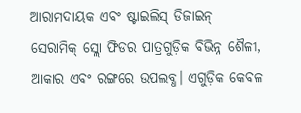ଆରାମଦାୟକ ଏବଂ ଷ୍ଟାଇଲିସ୍ ଡିଜାଇନ୍
ସେରାମିକ୍ ସ୍ଲୋ ଫିଡର ପାତ୍ରଗୁଡ଼ିକ ବିଭିନ୍ନ ଶୈଳୀ, ଆକାର ଏବଂ ରଙ୍ଗରେ ଉପଲବ୍ଧ। ଏଗୁଡ଼ିକ କେବଳ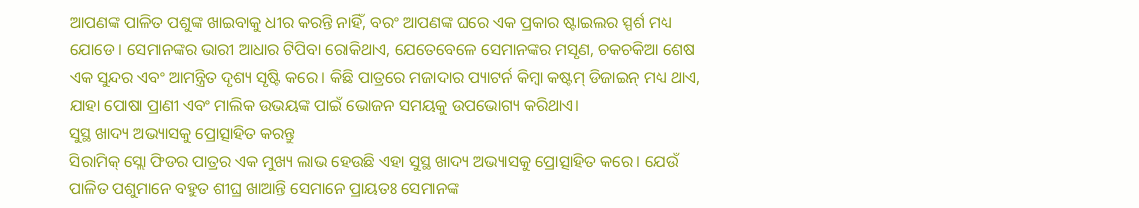ଆପଣଙ୍କ ପାଳିତ ପଶୁଙ୍କ ଖାଇବାକୁ ଧୀର କରନ୍ତି ନାହିଁ, ବରଂ ଆପଣଙ୍କ ଘରେ ଏକ ପ୍ରକାର ଷ୍ଟାଇଲର ସ୍ପର୍ଶ ମଧ୍ୟ ଯୋଡେ। ସେମାନଙ୍କର ଭାରୀ ଆଧାର ଟିପିବା ରୋକିଥାଏ, ଯେତେବେଳେ ସେମାନଙ୍କର ମସୃଣ, ଚକଚକିଆ ଶେଷ ଏକ ସୁନ୍ଦର ଏବଂ ଆମନ୍ତ୍ରିତ ଦୃଶ୍ୟ ସୃଷ୍ଟି କରେ। କିଛି ପାତ୍ରରେ ମଜାଦାର ପ୍ୟାଟର୍ନ କିମ୍ବା କଷ୍ଟମ୍ ଡିଜାଇନ୍ ମଧ୍ୟ ଥାଏ, ଯାହା ପୋଷା ପ୍ରାଣୀ ଏବଂ ମାଲିକ ଉଭୟଙ୍କ ପାଇଁ ଭୋଜନ ସମୟକୁ ଉପଭୋଗ୍ୟ କରିଥାଏ।
ସୁସ୍ଥ ଖାଦ୍ୟ ଅଭ୍ୟାସକୁ ପ୍ରୋତ୍ସାହିତ କରନ୍ତୁ
ସିରାମିକ୍ ସ୍ଲୋ ଫିଡର ପାତ୍ରର ଏକ ମୁଖ୍ୟ ଲାଭ ହେଉଛି ଏହା ସୁସ୍ଥ ଖାଦ୍ୟ ଅଭ୍ୟାସକୁ ପ୍ରୋତ୍ସାହିତ କରେ। ଯେଉଁ ପାଳିତ ପଶୁମାନେ ବହୁତ ଶୀଘ୍ର ଖାଆନ୍ତି ସେମାନେ ପ୍ରାୟତଃ ସେମାନଙ୍କ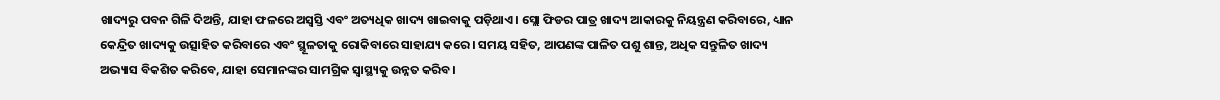ଖାଦ୍ୟରୁ ପବନ ଗିଳି ଦିଅନ୍ତି, ଯାହା ଫଳରେ ଅସ୍ୱସ୍ତି ଏବଂ ଅତ୍ୟଧିକ ଖାଦ୍ୟ ଖାଇବାକୁ ପଡ଼ିଥାଏ। ସ୍ଲୋ ଫିଡର ପାତ୍ର ଖାଦ୍ୟ ଆକାରକୁ ନିୟନ୍ତ୍ରଣ କରିବାରେ, ଧ୍ୟାନ କେନ୍ଦ୍ରିତ ଖାଦ୍ୟକୁ ଉତ୍ସାହିତ କରିବାରେ ଏବଂ ସ୍ଥୂଳତାକୁ ରୋକିବାରେ ସାହାଯ୍ୟ କରେ। ସମୟ ସହିତ, ଆପଣଙ୍କ ପାଳିତ ପଶୁ ଶାନ୍ତ, ଅଧିକ ସନ୍ତୁଳିତ ଖାଦ୍ୟ ଅଭ୍ୟାସ ବିକଶିତ କରିବେ, ଯାହା ସେମାନଙ୍କର ସାମଗ୍ରିକ ସ୍ୱାସ୍ଥ୍ୟକୁ ଉନ୍ନତ କରିବ।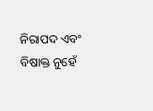ନିରାପଦ ଏବଂ ବିଷାକ୍ତ ନୁହେଁ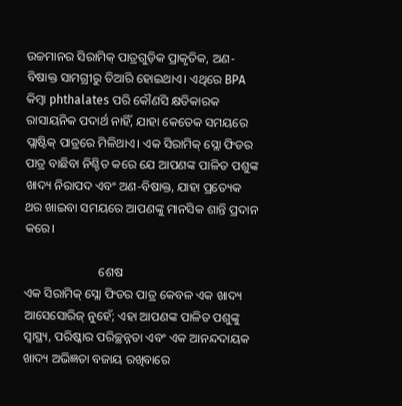ଉଚ୍ଚମାନର ସିରାମିକ୍ ପାତ୍ରଗୁଡ଼ିକ ପ୍ରାକୃତିକ, ଅଣ-ବିଷାକ୍ତ ସାମଗ୍ରୀରୁ ତିଆରି ହୋଇଥାଏ। ଏଥିରେ BPA କିମ୍ବା phthalates ପରି କୌଣସି କ୍ଷତିକାରକ ରାସାୟନିକ ପଦାର୍ଥ ନାହିଁ, ଯାହା କେତେକ ସମୟରେ ପ୍ଲାଷ୍ଟିକ୍ ପାତ୍ରରେ ମିଳିଥାଏ। ଏକ ସିରାମିକ୍ ସ୍ଲୋ ଫିଡର ପାତ୍ର ବାଛିବା ନିଶ୍ଚିତ କରେ ଯେ ଆପଣଙ୍କ ପାଳିତ ପଶୁଙ୍କ ଖାଦ୍ୟ ନିରାପଦ ଏବଂ ଅଣ-ବିଷାକ୍ତ, ଯାହା ପ୍ରତ୍ୟେକ ଥର ଖାଇବା ସମୟରେ ଆପଣଙ୍କୁ ମାନସିକ ଶାନ୍ତି ପ୍ରଦାନ କରେ।

                        ଶେଷ
ଏକ ସିରାମିକ୍ ସ୍ଲୋ ଫିଡର ପାତ୍ର କେବଳ ଏକ ଖାଦ୍ୟ ଆସେସୋରିଜ୍ ନୁହେଁ; ଏହା ଆପଣଙ୍କ ପାଳିତ ପଶୁଙ୍କୁ ସ୍ୱାସ୍ଥ୍ୟ, ପରିଷ୍କାର ପରିଚ୍ଛନ୍ନତା ଏବଂ ଏକ ଆନନ୍ଦଦାୟକ ଖାଦ୍ୟ ଅଭିଜ୍ଞତା ବଜାୟ ରଖିବାରେ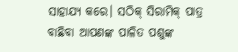ସାହାଯ୍ୟ କରେ। ସଠିକ୍ ସିରାମିକ୍ ପାତ୍ର ବାଛିବା ଆପଣଙ୍କ ପାଳିତ ପଶୁଙ୍କ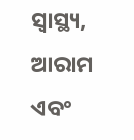ସ୍ୱାସ୍ଥ୍ୟ, ଆରାମ ଏବଂ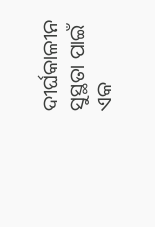ଦୀର୍ଘକାଳୀନ ସୁସ୍ଥତା ପାଇଁ ଏକ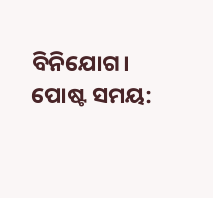ବିନିଯୋଗ।
ପୋଷ୍ଟ ସମୟ: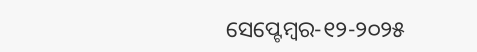ସେପ୍ଟେମ୍ବର-୧୨-୨୦୨୫